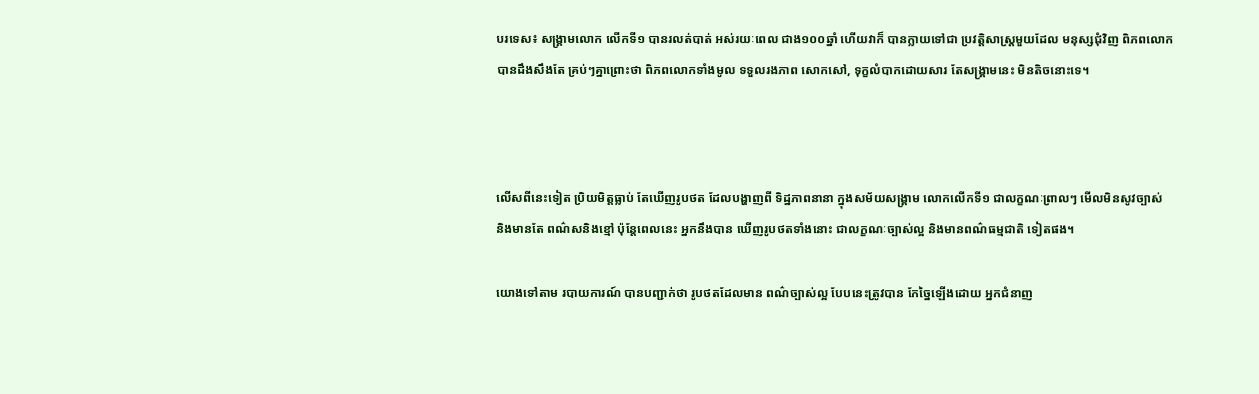បរទេស៖ សង្រ្គាមលោក លើកទី១ បានរលត់បាត់ អស់រយៈពេល ជាង១០០ឆ្នាំ ហើយវាក៏ បានក្លាយទៅជា ប្រវត្តិសាស្ត្រមួយដែល មនុស្សជុំវិញ ពិភពលោក បានដឹងសឹងតែ គ្រប់ៗគ្នាព្រោះថា ពិភពលោកទាំងមូល ទទួលរងភាព សោកសៅ, ទុក្ខលំបាកដោយសារ តែសង្រ្គាមនេះ មិនតិចនោះទេ។



លើសពីនេះទៀត ប្រិយមិត្តធ្លាប់ តែឃើញរូបថត ដែលបង្ហាញពី ទិដ្ឋភាពនានា ក្នុងសម័យសង្រ្គាម លោកលើកទី១ ជាលក្ខណៈព្រាលៗ មើលមិនសូវច្បាស់ និងមានតែ ពណ៌សនិងខ្មៅ ប៉ុន្តែពេលនេះ អ្នកនឹងបាន ឃើញរូបថតទាំងនោះ ជាលក្ខណៈច្បាស់ល្អ និងមានពណ៌ធម្មជាតិ ទៀតផង។

យោងទៅតាម របាយការណ៍ បានបញ្ជាក់ថា រូបថតដែលមាន ពណ៌ច្បាស់ល្អ បែបនេះត្រូវបាន កែច្នៃឡើងដោយ អ្នកជំនាញ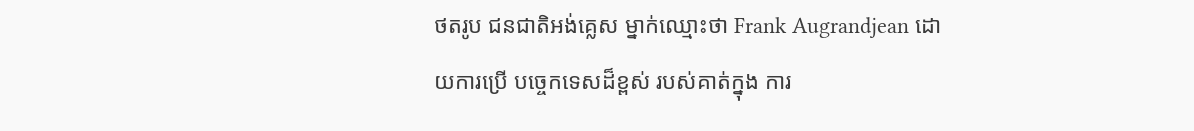ថតរូប ជនជាតិអង់គ្លេស ម្នាក់ឈ្មោះថា Frank Augrandjean ដោយការប្រើ បច្ចេកទេសដ៏ខ្ពស់ របស់គាត់ក្នុង ការ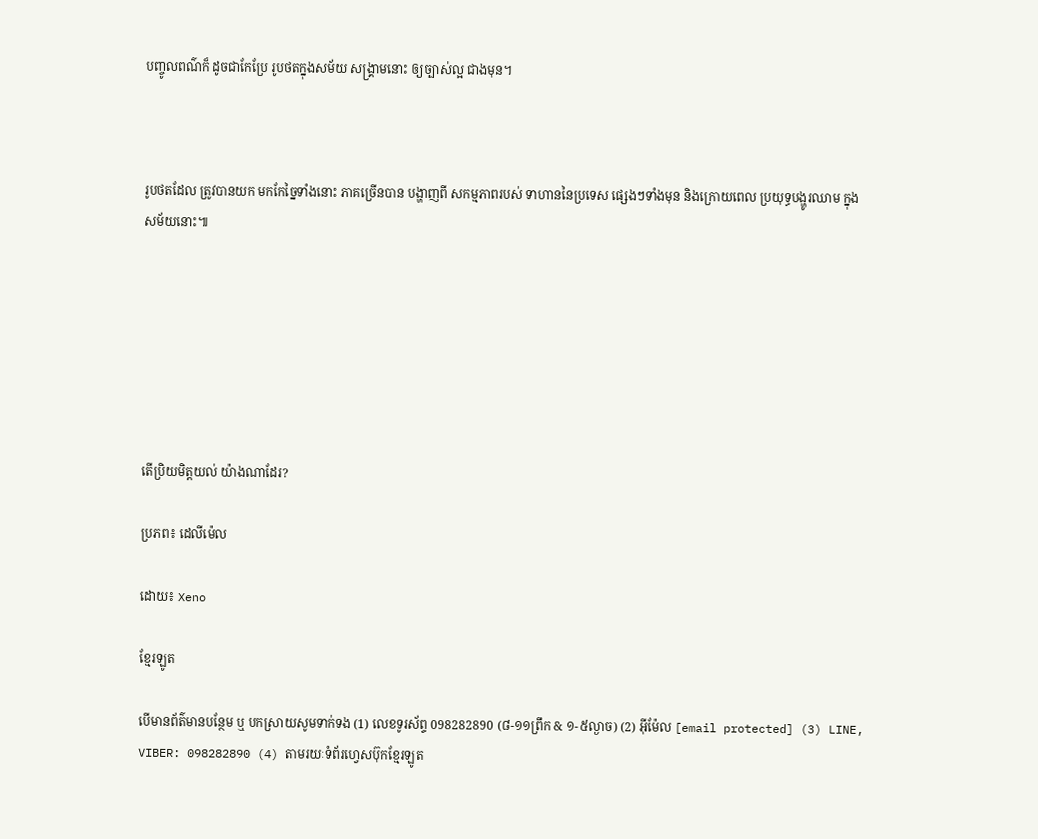បញ្ចូលពណ៌ក៏ ដូចជាកែប្រែ រូបថតក្នុងសម័យ សង្រ្គាមនោះ ឲ្យច្បាស់ល្អ ជាងមុន។



រូបថតដែល ត្រូវបានយក មកកែច្នៃទាំងនោះ ភាគច្រើនបាន បង្ហាញពី សកម្មភាពរបស់ ទាហាននៃប្រទេស ផ្សេងៗទាំងមុន និងក្រោយពេល ប្រយុទ្ធបង្ហូរឈាម ក្នុងសម័យនោះ៕







តើប្រិយមិត្តយល់ យ៉ាងណាដែរ?

ប្រភព៖ ដេលីម៉េល

ដោយ៖ Xeno

ខ្មែរឡូត

បើមានព័ត៌មានបន្ថែម ឬ បកស្រាយសូមទាក់ទង (1) លេខទូរស័ព្ទ 098282890 (៨-១១ព្រឹក & ១-៥ល្ងាច) (2) អ៊ីម៉ែល [email protected] (3) LINE, VIBER: 098282890 (4) តាមរយៈទំព័រហ្វេសប៊ុកខ្មែរឡូត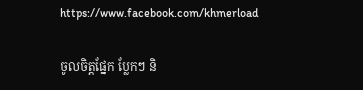https://www.facebook.com/khmerload

ចូលចិត្តផ្នែក ប្លែកៗ និ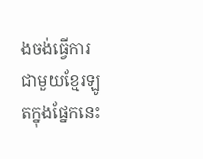ងចង់ធ្វើការជាមួយខ្មែរឡូតក្នុងផ្នែកនេះ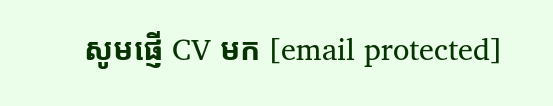សូមផ្ញើ CV មក [email protected]